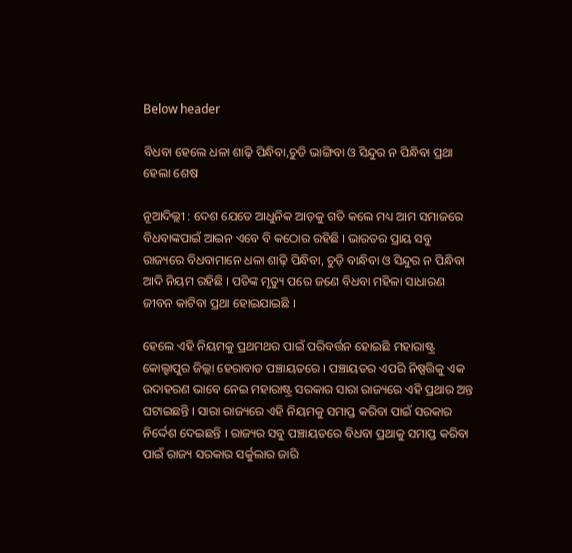Below header

ବିଧବା ହେଲେ ଧଳା ଶାଢ଼ି ପିନ୍ଧିବା,ଚୁଡି ଭାଙ୍ଗିବା ଓ ସିନ୍ଦୁର ନ ପିନ୍ଧିବା ପ୍ରଥା ହେଲା ଶେଷ

ନୂଆଦିଲ୍ଲୀ : ଦେଶ ଯେତେ ଆଧୁନିକ ଆଡ଼କୁ ଗତି କଲେ ମଧ୍ୟ ଆମ ସମାଜରେ ବିଧବାଙ୍କପାଇଁ ଆଇନ ଏବେ ବି କଠୋର ରହିଛି । ଭାରତର ପ୍ରାୟ ସବୁ ରାଜ୍ୟରେ ବିଧବାମାନେ ଧଳା ଶାଢ଼ି ପିନ୍ଧିବା, ଚୁଡ଼ି ବାନ୍ଧିବା ଓ ସିନ୍ଦୁର ନ ପିନ୍ଧିବା ଆଦି ନିୟମ ରହିଛି । ପତିଙ୍କ ମୃତ୍ୟୁ ପରେ ଜଣେ ବିଧବା ମହିଳା ସାଧାରଣ ଜୀବନ କାଟିବା ପ୍ରଥା ହୋଇଯାଇଛି ।

ହେଲେ ଏହି ନିୟମକୁ ପ୍ରଥମଥର ପାଇଁ ପରିବର୍ତ୍ତନ ହୋଇଛି ମହାରାଷ୍ଟ୍ର କୋଲ୍ହାପୁର ଜିଲ୍ଲା ହେରାବାଡ ପଞ୍ଚାୟତରେ । ପଞ୍ଚାୟତର ଏପରି ନିଷ୍ପତ୍ତିକୁ ଏକ ଉଦାହରଣ ଭାବେ ନେଇ ମହାରାଷ୍ଟ୍ର ସରକାର ସାରା ରାଜ୍ୟରେ ଏହି ପ୍ରଥାର ଅନ୍ତ ଘଟାଇଛନ୍ତି । ସାରା ରାଜ୍ୟରେ ଏହି ନିୟମକୁ ସମାପ୍ତ କରିବା ପାଇଁ ସରକାର ନିର୍ଦ୍ଦେଶ ଦେଇଛନ୍ତି । ରାଜ୍ୟର ସବୁ ପଞ୍ଚାୟତରେ ବିଧବା ପ୍ରଥାକୁ ସମାପ୍ତ କରିବା ପାଇଁ ରାଜ୍ୟ ସରକାର ସର୍କୁଲାର ଜାରି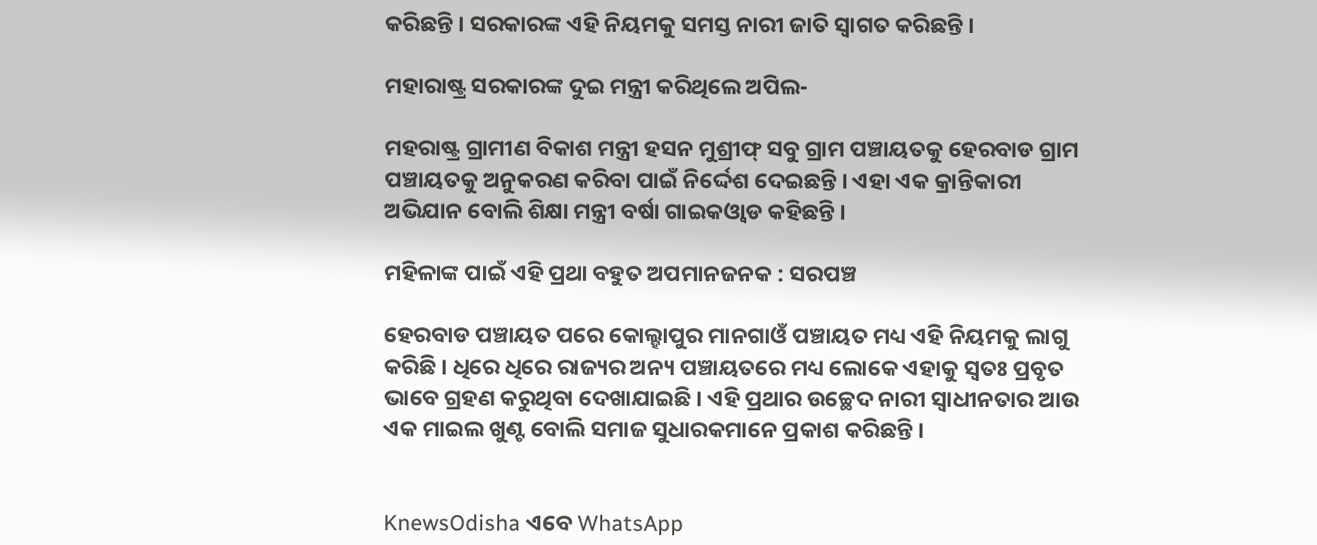କରିଛନ୍ତି । ସରକାରଙ୍କ ଏହି ନିୟମକୁ ସମସ୍ତ ନାରୀ ଜାତି ସ୍ୱାଗତ କରିଛନ୍ତି ।

ମହାରାଷ୍ଟ୍ର ସରକାରଙ୍କ ଦୁଇ ମନ୍ତ୍ରୀ କରିଥିଲେ ଅପିଲ-

ମହରାଷ୍ଟ୍ର ଗ୍ରାମୀଣ ବିକାଶ ମନ୍ତ୍ରୀ ହସନ ମୁଶ୍ରୀଫ୍‌ ସବୁ ଗ୍ରାମ ପଞ୍ଚାୟତକୁ ହେରବାଡ ଗ୍ରାମ ପଞ୍ଚାୟତକୁ ଅନୁକରଣ କରିବା ପାଇଁ ନିର୍ଦ୍ଦେଶ ଦେଇଛନ୍ତି । ଏହା ଏକ କ୍ରାନ୍ତିକାରୀ ଅଭିଯାନ ବୋଲି ଶିକ୍ଷା ମନ୍ତ୍ରୀ ବର୍ଷା ଗାଇକଓ୍ଵାଡ କହିଛନ୍ତି ।

ମହିଳାଙ୍କ ପାଇଁ ଏହି ପ୍ରଥା ବହୁତ ଅପମାନଜନକ : ସରପଞ୍ଚ

ହେରବାଡ ପଞ୍ଚାୟତ ପରେ କୋଲ୍ହାପୁର ମାନଗାଓଁ ପଞ୍ଚାୟତ ମଧ୍ୟ ଏହି ନିୟମକୁ ଲାଗୁ କରିଛି । ଧିରେ ଧିରେ ରାଜ୍ୟର ଅନ୍ୟ ପଞ୍ଚାୟତରେ ମଧ୍ୟ ଲୋକେ ଏହାକୁ ସ୍ୱତଃ ପ୍ରବୃତ ଭାବେ ଗ୍ରହଣ କରୁଥିବା ଦେଖାଯାଇଛି । ଏହି ପ୍ରଥାର ଉଚ୍ଛେଦ ନାରୀ ସ୍ୱାଧୀନତାର ଆଉ ଏକ ମାଇଲ ଖୁଣ୍ଟ ବୋଲି ସମାଜ ସୁଧାରକମାନେ ପ୍ରକାଶ କରିଛନ୍ତି ।


KnewsOdisha ଏବେ WhatsApp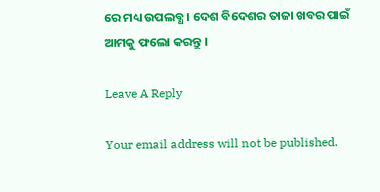ରେ ମଧ୍ୟ ଉପଲବ୍ଧ । ଦେଶ ବିଦେଶର ତାଜା ଖବର ପାଇଁ ଆମକୁ ଫଲୋ କରନ୍ତୁ ।

Leave A Reply

Your email address will not be published.